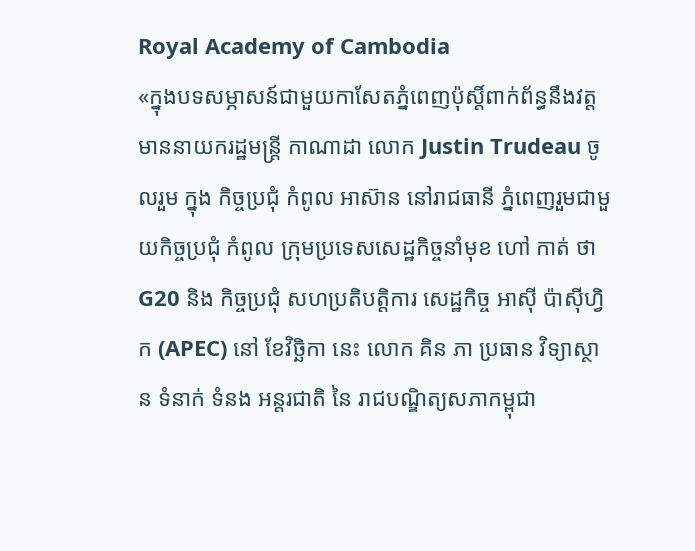Royal Academy of Cambodia
«ក្នុងបទសម្ភាសន៍ជាមួយកាសែតភ្នំពេញប៉ុស្តិ៍ពាក់ព័ន្ធនឹងវត្តមាននាយករដ្ឋមន្ត្រី កាណាដា លោក Justin Trudeau ចូលរួម ក្នុង កិច្ចប្រជុំ កំពូល អាស៊ាន នៅរាជធានី ភ្នំពេញរួមជាមួយកិច្ចប្រជុំ កំពូល ក្រុមប្រទេសសេដ្ឋកិច្ចនាំមុខ ហៅ កាត់ ថា G20 និង កិច្ចប្រជុំ សហប្រតិបត្តិការ សេដ្ឋកិច្ច អាស៊ី ប៉ាស៊ីហ្វិក (APEC) នៅ ខែវិច្ឆិកា នេះ លោក គិន ភា ប្រធាន វិទ្យាស្ថាន ទំនាក់ ទំនង អន្តរជាតិ នៃ រាជបណ្ឌិត្យសភាកម្ពុជា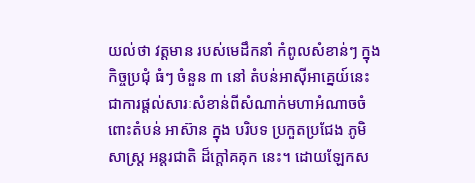យល់ថា វត្តមាន របស់មេដឹកនាំ កំពូលសំខាន់ៗ ក្នុង កិច្ចប្រជុំ ធំៗ ចំនួន ៣ នៅ តំបន់អាស៊ីអាគ្នេយ៍នេះ ជាការផ្តល់សារៈសំខាន់ពីសំណាក់មហាអំណាចចំពោះតំបន់ អាស៊ាន ក្នុង បរិបទ ប្រកួតប្រជែង ភូមិសាស្ត្រ អន្តរជាតិ ដ៏ក្តៅគគុក នេះ។ ដោយឡែកស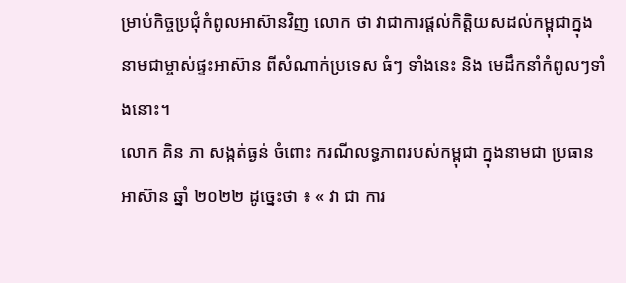ម្រាប់កិច្ចប្រជុំកំពូលអាស៊ានវិញ លោក ថា វាជាការផ្តល់កិត្តិយសដល់កម្ពុជាក្នុងនាមជាម្ចាស់ផ្ទះអាស៊ាន ពីសំណាក់ប្រទេស ធំៗ ទាំងនេះ និង មេដឹកនាំកំពូលៗទាំងនោះ។
លោក គិន ភា សង្កត់ធ្ងន់ ចំពោះ ករណីលទ្ធភាពរបស់កម្ពុជា ក្នុងនាមជា ប្រធានអាស៊ាន ឆ្នាំ ២០២២ ដូច្នេះថា ៖ « វា ជា ការ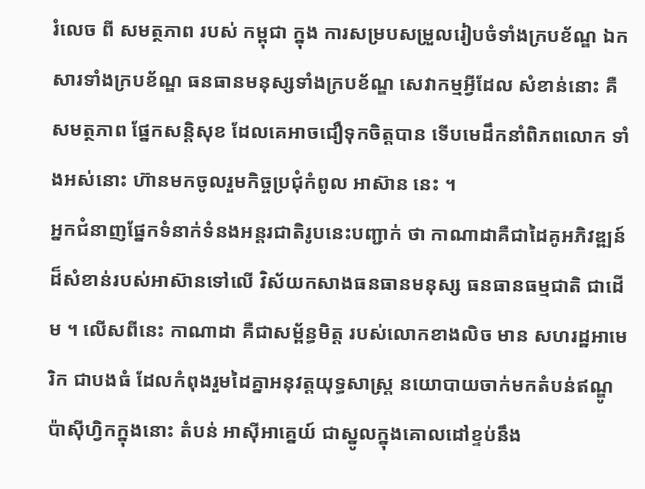រំលេច ពី សមត្ថភាព របស់ កម្ពុជា ក្នុង ការសម្របសម្រួលរៀបចំទាំងក្របខ័ណ្ឌ ឯកសារទាំងក្របខ័ណ្ឌ ធនធានមនុស្សទាំងក្របខ័ណ្ឌ សេវាកម្មអ្វីដែល សំខាន់នោះ គឺសមត្ថភាព ផ្នែកសន្តិសុខ ដែលគេអាចជឿទុកចិត្តបាន ទើបមេដឹកនាំពិភពលោក ទាំងអស់នោះ ហ៊ានមកចូលរួមកិច្ចប្រជុំកំពូល អាស៊ាន នេះ ។
អ្នកជំនាញផ្នែកទំនាក់ទំនងអន្តរជាតិរូបនេះបញ្ជាក់ ថា កាណាដាគឺជាដៃគូអភិវឌ្ឍន៍ដ៏សំខាន់របស់អាស៊ានទៅលើ វិស័យកសាងធនធានមនុស្ស ធនធានធម្មជាតិ ជាដើម ។ លើសពីនេះ កាណាដា គឺជាសម្ព័ន្ធមិត្ត របស់លោកខាងលិច មាន សហរដ្ឋអាមេរិក ជាបងធំ ដែលកំពុងរួមដៃគ្នាអនុវត្តយុទ្ធសាស្ត្រ នយោបាយចាក់មកតំបន់ឥណ្ឌូប៉ាស៊ីហ្វិកក្នុងនោះ តំបន់ អាស៊ីអាគ្នេយ៍ ជាស្នូលក្នុងគោលដៅខ្ទប់នឹង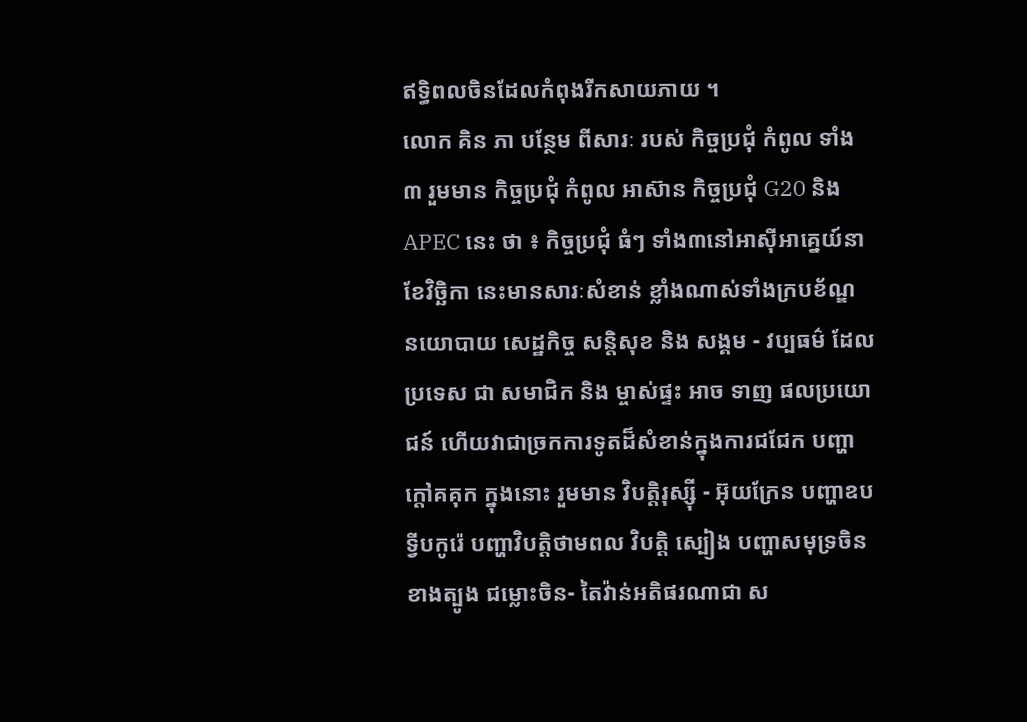ឥទ្ធិពលចិនដែលកំពុងរីកសាយភាយ ។
លោក គិន ភា បន្ថែម ពីសារៈ របស់ កិច្ចប្រជុំ កំពូល ទាំង ៣ រួមមាន កិច្ចប្រជុំ កំពូល អាស៊ាន កិច្ចប្រជុំ G20 និង APEC នេះ ថា ៖ កិច្ចប្រជុំ ធំៗ ទាំង៣នៅអាស៊ីអាគ្នេយ៍នាខែវិច្ឆិកា នេះមានសារៈសំខាន់ ខ្លាំងណាស់ទាំងក្របខ័ណ្ឌ នយោបាយ សេដ្ឋកិច្ច សន្តិសុខ និង សង្គម - វប្បធម៌ ដែល ប្រទេស ជា សមាជិក និង ម្ចាស់ផ្ទះ អាច ទាញ ផលប្រយោជន៍ ហើយវាជាច្រកការទូតដ៏សំខាន់ក្នុងការជជែក បញ្ហា ក្តៅគគុក ក្នុងនោះ រួមមាន វិបត្តិរុស្ស៊ី - អ៊ុយក្រែន បញ្ហាឧបទ្វីបកូរ៉េ បញ្ហាវិបត្តិថាមពល វិបត្តិ ស្បៀង បញ្ហាសមុទ្រចិនខាងត្បូង ជម្លោះចិន- តៃវ៉ាន់អតិផរណាជា ស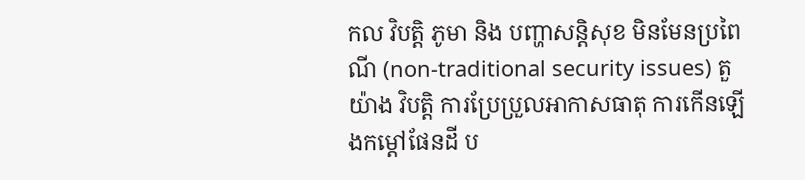កល វិបត្តិ ភូមា និង បញ្ហាសន្តិសុខ មិនមែនប្រពៃណី (non-traditional security issues) តួយ៉ាង វិបត្តិ ការប្រែប្រួលអាកាសធាតុ ការកើនឡើងកម្តៅផែនដី ប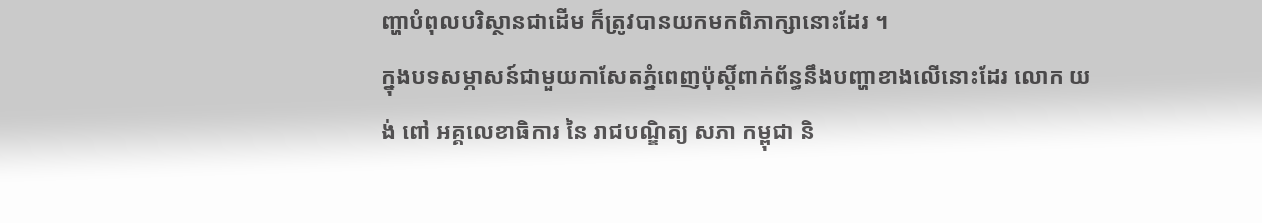ញ្ហាបំពុលបរិស្ថានជាដើម ក៏ត្រូវបានយកមកពិភាក្សានោះដែរ ។
ក្នុងបទសម្ភាសន៍ជាមួយកាសែតភ្នំពេញប៉ុស្តិ៍ពាក់ព័ន្ធនឹងបញ្ហាខាងលើនោះដែរ លោក យង់ ពៅ អគ្គលេខាធិការ នៃ រាជបណ្ឌិត្យ សភា កម្ពុជា និ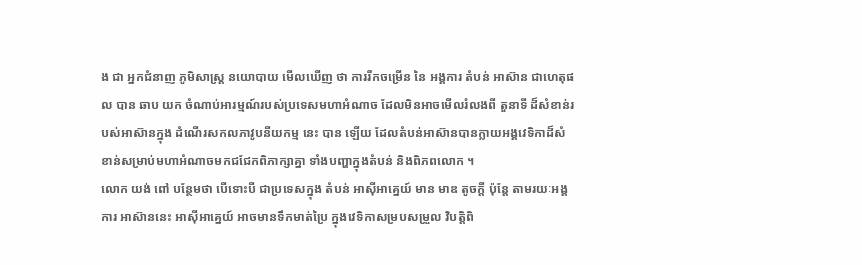ង ជា អ្នកជំនាញ ភូមិសាស្ត្រ នយោបាយ មើលឃើញ ថា ការរីកចម្រើន នៃ អង្គការ តំបន់ អាស៊ាន ជាហេតុផល បាន ឆាប យក ចំណាប់អារម្មណ៍របស់ប្រទេសមហាអំណាច ដែលមិនអាចមើលរំលងពី តួនាទី ដ៏សំខាន់របស់អាស៊ានក្នុង ដំណើរសកលភាវូបនីយកម្ម នេះ បាន ឡើយ ដែលតំបន់អាស៊ានបានក្លាយអង្គវេទិកាដ៏សំខាន់សម្រាប់មហាអំណាចមកជជែកពិភាក្សាគ្នា ទាំងបញ្ហាក្នុងតំបន់ និងពិភពលោក ។
លោក យង់ ពៅ បន្ថែមថា បើទោះបី ជាប្រទេសក្នុង តំបន់ អាស៊ីអាគ្នេយ៍ មាន មាឌ តូចក្តី ប៉ុន្តែ តាមរយៈអង្គការ អាស៊ាននេះ អាស៊ីអាគ្នេយ៍ អាចមានទឹកមាត់ប្រៃ ក្នុងវេទិកាសម្របសម្រួល វិបត្តិពិ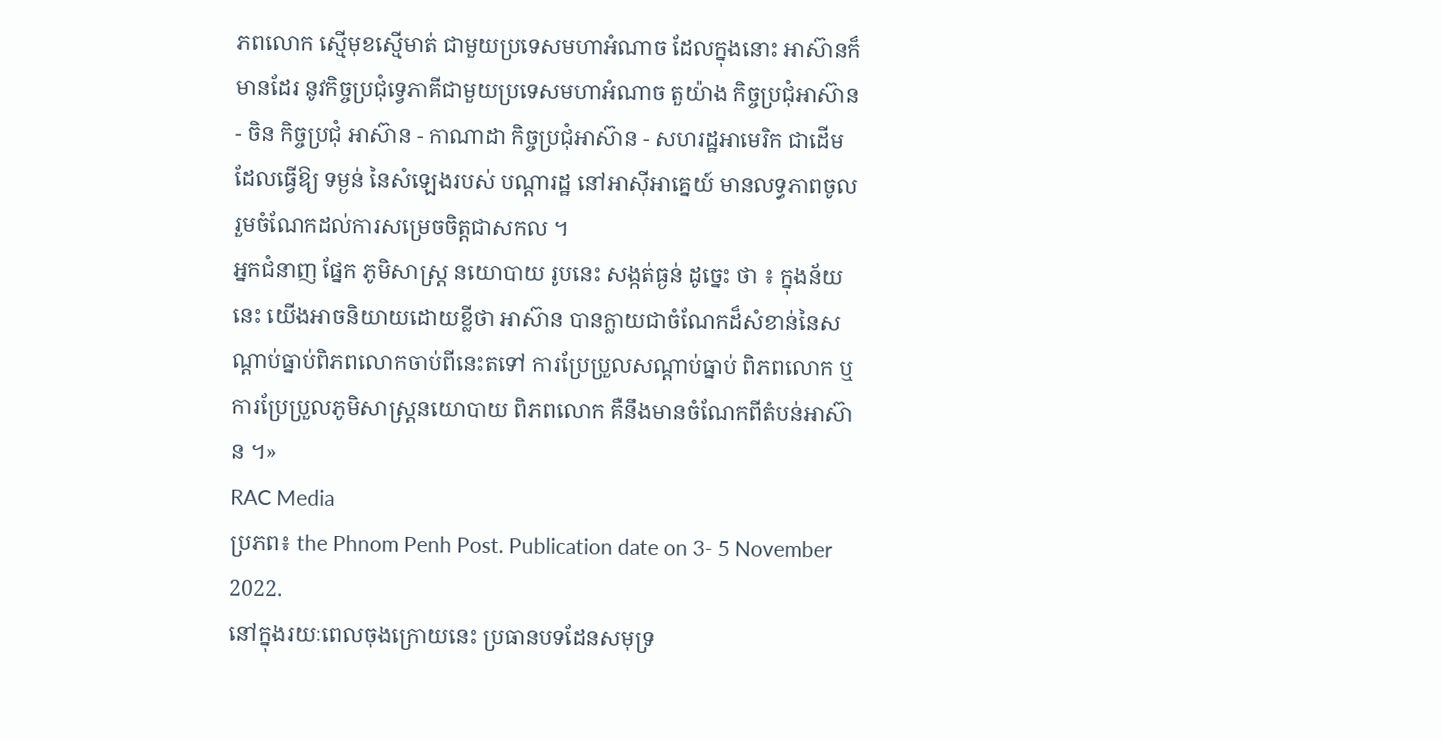ភពលោក ស្មើមុខស្មើមាត់ ជាមួយប្រទេសមហាអំណាច ដែលក្នុងនោះ អាស៊ានក៏មានដែរ នូវកិច្ចប្រជុំទ្វេភាគីជាមួយប្រទេសមហាអំណាច តួយ៉ាង កិច្ចប្រជុំអាស៊ាន - ចិន កិច្ចប្រជុំ អាស៊ាន - កាណាដា កិច្ចប្រជុំអាស៊ាន - សហរដ្ឋអាមេរិក ជាដើម ដែលធ្វើឱ្យ ទម្ងន់ នៃសំឡេងរបស់ បណ្តារដ្ឋ នៅអាស៊ីអាគ្នេយ៍ មានលទ្ធភាពចូលរួមចំណែកដល់ការសម្រេចចិត្តជាសកល ។
អ្នកជំនាញ ផ្នែក ភូមិសាស្ត្រ នយោបាយ រូបនេះ សង្កត់ធ្ងន់ ដូច្នេះ ថា ៖ ក្នុងន័យនេះ យើងអាចនិយាយដោយខ្លីថា អាស៊ាន បានក្លាយជាចំណែកដ៏សំខាន់នៃសណ្តាប់ធ្នាប់ពិភពលោកចាប់ពីនេះតទៅ ការប្រែប្រួលសណ្តាប់ធ្នាប់ ពិភពលោក ឬ ការប្រែប្រួលភូមិសាស្ត្រនយោបាយ ពិភពលោក គឺនឹងមានចំណែកពីតំបន់អាស៊ាន ។»
RAC Media
ប្រភព៖ the Phnom Penh Post. Publication date on 3- 5 November 2022.
នៅក្នុងរយៈពេលចុងក្រោយនេះ ប្រធានបទដែនសមុទ្រ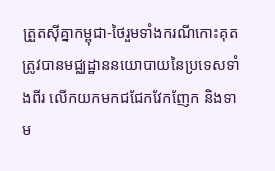ត្រួតស៊ីគ្នាកម្ពុជា-ថៃរួមទាំងករណីកោះគុត ត្រូវបានមជ្ឈដ្ឋាននយោបាយនៃប្រទេសទាំងពីរ លើកយកមកជជែកវែកញែក និងទាម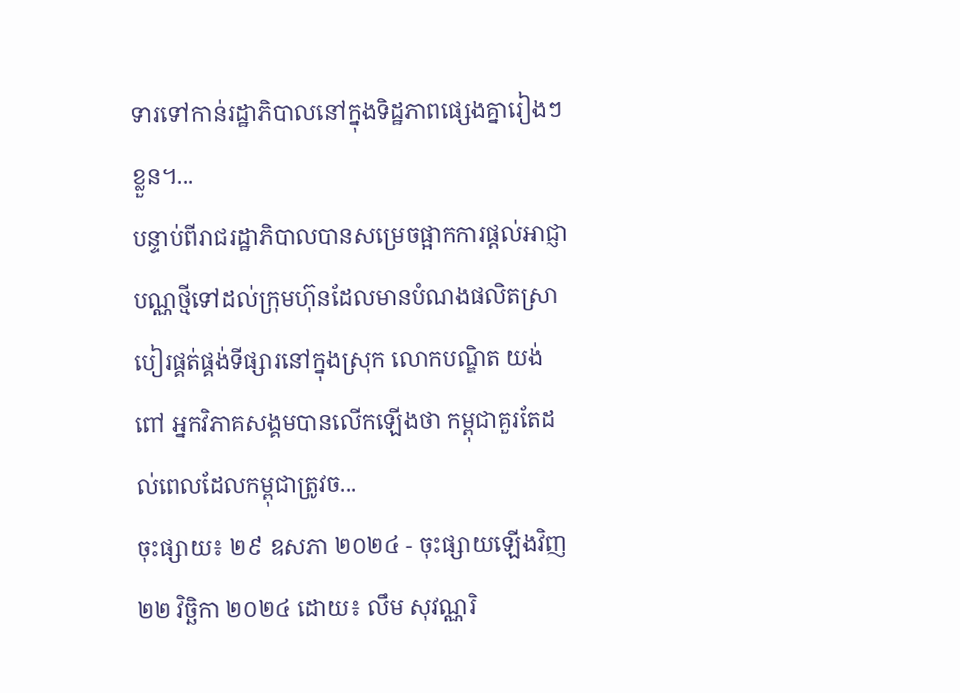ទារទៅកាន់រដ្ឋាភិបាលនៅក្នុងទិដ្ឋភាពផ្សេងគ្នារៀងៗខ្លួន។...
បន្ទាប់ពីរាជរដ្ឋាភិបាលបានសម្រេចផ្អាកការផ្ដល់អាជ្ញាបណ្ណថ្មីទៅដល់ក្រុមហ៊ុនដែលមានបំណងផលិតស្រាបៀរផ្គត់ផ្គង់ទីផ្សារនៅក្នុងស្រុក លោកបណ្ឌិត យង់ ពៅ អ្នកវិភាគសង្គមបានលើកឡើងថា កម្ពុជាគួរតែដល់ពេលដែលកម្ពុជាត្រូវច...
ចុះផ្សាយ៖ ២៩ ឧសភា ២០២៤ - ចុះផ្សាយឡើងវិញ ២២ វិច្ឆិកា ២០២៤ ដោយ៖ លឹម សុវណ្ណរិ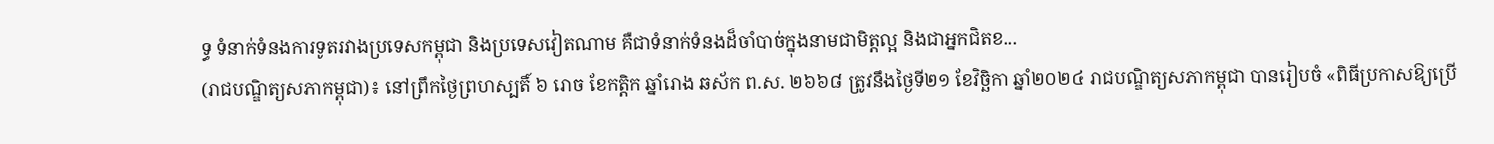ទ្ធ ទំនាក់ទំនងការទូតរវាងប្រទេសកម្ពុជា និងប្រទេសវៀតណាម គឺជាទំនាក់ទំនងដ៏ចាំបាច់ក្នុងនាមជាមិត្តល្អ និងជាអ្នកជិតខ...
(រាជបណ្ឌិត្យសភាកម្ពុជា)៖ នៅព្រឹកថ្ងៃព្រហស្បតិ៍ ៦ រោច ខែកត្ដិក ឆ្នាំរោង ឆស័ក ព.ស. ២៦៦៨ ត្រូវនឹងថ្ងៃទី២១ ខែវិច្ឆិកា ឆ្នាំ២០២៤ រាជបណ្ឌិត្យសភាកម្ពុជា បានរៀបចំ «ពិធីប្រកាសឱ្យប្រើ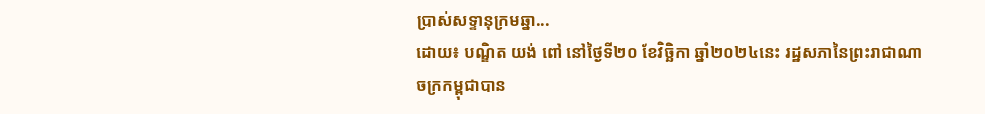ប្រាស់សទ្ទានុក្រមឆ្នា...
ដោយ៖ បណ្ឌិត យង់ ពៅ នៅថ្ងៃទី២០ ខែវិច្ឆិកា ឆ្នាំ២០២៤នេះ រដ្ឋសភានៃព្រះរាជាណាចក្រកម្ពុជាបាន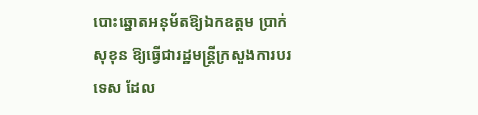បោះឆ្នោតអនុម័តឱ្យឯកឧត្ដម ប្រាក់ សុខុន ឱ្យធ្វើជារដ្ឋមន្ត្រីក្រសួងការបរទេស ដែល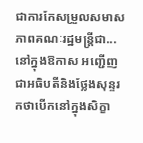ជាការកែសម្រួលសមាសភាពគណៈរដ្ឋមន្ត្រីជា...
នៅក្នុងឱកាស អញ្ជើញជាអធិបតីនិងថ្លែងសុន្ទរកថាបើកនៅក្នុងសិក្ខា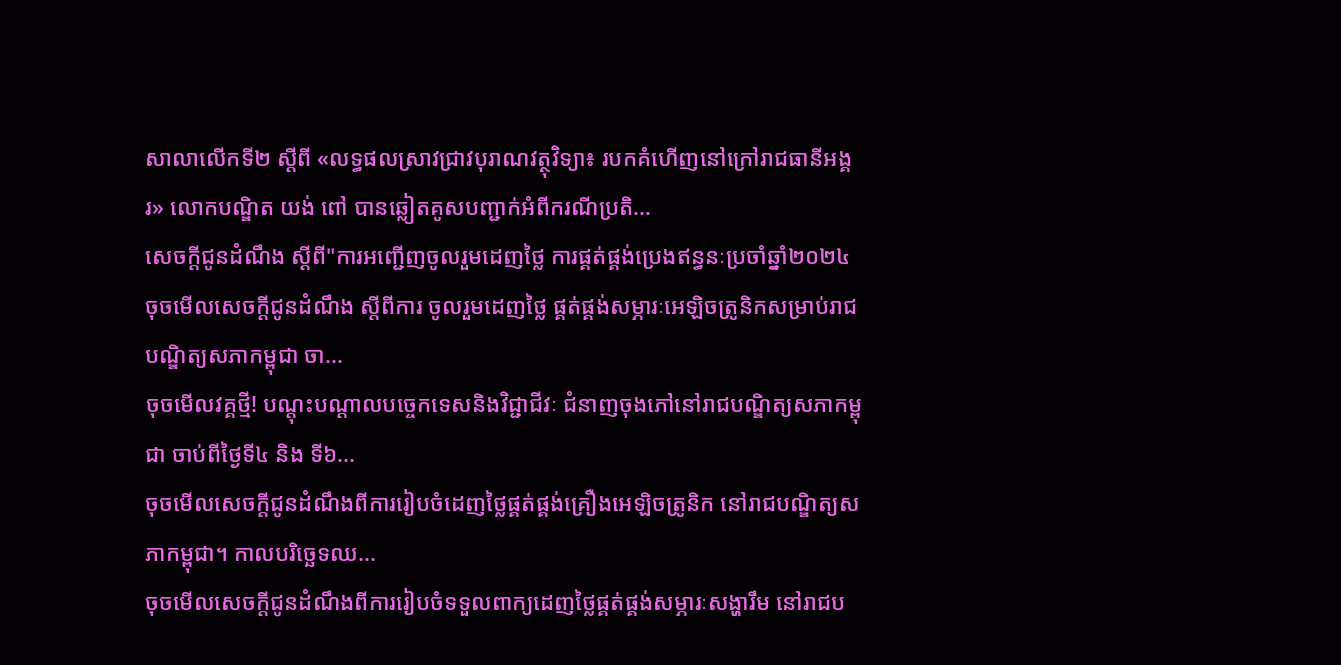សាលាលើកទី២ ស្ដីពី «លទ្ធផលស្រាវជ្រាវបុរាណវត្ថុវិទ្យា៖ របកគំហើញនៅក្រៅរាជធានីអង្គរ» លោកបណ្ឌិត យង់ ពៅ បានឆ្លៀតគូសបញ្ជាក់អំពីករណីប្រតិ...
សេចក្ដីជូនដំណឹង ស្តីពី"ការអញ្ជើញចូលរួមដេញថ្លៃ ការផ្គត់ផ្គង់ប្រេងឥន្ធនៈប្រចាំឆ្នាំ២០២៤
ចុចមើលសេចក្ដីជូនដំណឹង ស្តីពីការ ចូលរួមដេញថ្លៃ ផ្គត់ផ្គង់សម្ភារៈអេឡិចត្រូនិកសម្រាប់រាជបណ្ឌិត្យសភាកម្ពុជា ចា...
ចុចមើលវគ្គថ្មី! បណ្តុះបណ្តាលបច្ចេកទេសនិងវិជ្ជាជីវៈ ជំនាញចុងភៅនៅរាជបណ្ឌិត្យសភាកម្ពុជា ចាប់ពីថ្ងៃទី៤ និង ទី៦...
ចុចមើលសេចក្ដីជូនដំណឹងពីការរៀបចំដេញថ្លៃផ្គត់ផ្គង់គ្រឿងអេឡិចត្រូនិក នៅរាជបណ្ឌិត្យសភាកម្ពុជា។ កាលបរិច្ឆេទឈ...
ចុចមើលសេចក្ដីជូនដំណឹងពីការរៀបចំទទួលពាក្យដេញថ្លៃផ្គត់ផ្គង់សម្ភារៈសង្ហារឹម នៅរាជប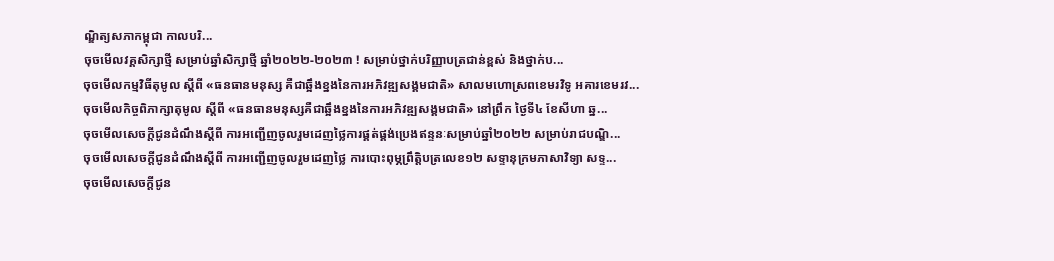ណ្ឌិត្យសភាកម្ពុជា កាលបរិ...
ចុចមើលវគ្គសិក្សាថ្មី សម្រាប់ឆ្នាំសិក្សាថ្មី ឆ្នាំ២០២២-២០២៣ ! សម្រាប់ថ្នាក់បរិញ្ញាបត្រជាន់ខ្ពស់ និងថ្នាក់ប...
ចុចមើលកម្មវិធីតុមូល ស្ដីពី «ធនធានមនុស្ស គឺជាឆ្អឹងខ្នងនៃការអភិវឌ្ឍសង្គមជាតិ» សាលមហោស្រពខេមរវិទូ អគារខេមរវ...
ចុចមើលកិច្ចពិភាក្សាតុមូល ស្ដីពី «ធនធានមនុស្សគឺជាឆ្អឹងខ្នងនៃការអភិវឌ្ឍសង្គមជាតិ» នៅព្រឹក ថ្ងៃទី៤ ខែសីហា ឆ្ន...
ចុចមើលសេចក្តីជូនដំណឹងស្តីពី ការអញ្ជើញចូលរួមដេញថ្លៃការផ្គត់ផ្គង់ប្រេងឥន្ទនៈសម្រាប់ឆ្នាំ២០២២ សម្រាប់រាជបណ្ឌិ...
ចុចមើលសេចក្តីជូនដំណឹងស្តីពី ការអញ្ជើញចូលរួមដេញថ្លៃ ការបោះពុម្ភព្រឹត្តិបត្រលេខ១២ សទ្ទានុក្រមភាសាវិទ្យា សទ្ទ...
ចុចមើលសេចក្តីជូន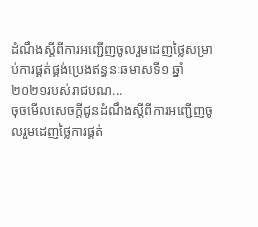ដំណឹងស្តីពីការអញ្ជើញចូលរួមដេញថ្លៃសម្រាប់ការផ្គត់ផ្គង់ប្រេងឥន្ធនៈឆមាសទី១ ឆ្នាំ២០២១របស់រាជបណ...
ចុចមើលសេចក្តីជូនដំណឹងស្តីពីការអញ្ជើញចូលរួមដេញថ្លៃការផ្គត់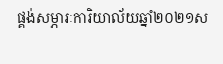ផ្គង់សម្ភារៈការិយាល័យឆ្នាំ២០២១ស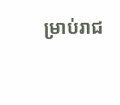ម្រាប់រាជ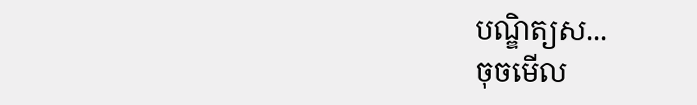បណ្ឌិត្យស...
ចុចមើល